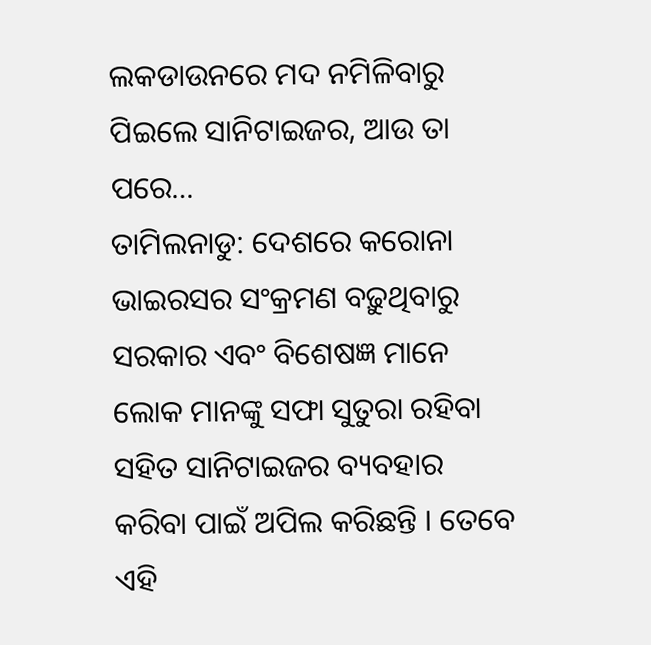ଲକଡାଉନରେ ମଦ ନମିଳିବାରୁ ପିଇଲେ ସାନିଟାଇଜର, ଆଉ ତା ପରେ…
ତାମିଲନାଡୁ: ଦେଶରେ କରୋନା ଭାଇରସର ସଂକ୍ରମଣ ବଢ଼ୁଥିବାରୁ ସରକାର ଏବଂ ବିଶେଷଜ୍ଞ ମାନେ ଲୋକ ମାନଙ୍କୁ ସଫା ସୁତୁରା ରହିବା ସହିତ ସାନିଟାଇଜର ବ୍ୟବହାର କରିବା ପାଇଁ ଅପିଲ କରିଛନ୍ତି । ତେବେ ଏହି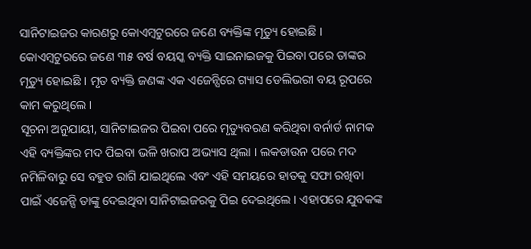ସାନିଟାଇଜର କାରଣରୁ କୋଏମ୍ବଟୁରରେ ଜଣେ ବ୍ୟକ୍ତିଙ୍କ ମୃତ୍ୟୁ ହୋଇଛି ।
କୋଏମ୍ବଟୁରରେ ଜଣେ ୩୫ ବର୍ଷ ବୟସ୍କ ବ୍ୟକ୍ତି ସାଇନାଇଜକୁ ପିଇବା ପରେ ତାଙ୍କର ମୃତ୍ୟୁ ହୋଇଛି । ମୃତ ବ୍ୟକ୍ତି ଜଣଙ୍କ ଏକ ଏଜେନ୍ସିରେ ଗ୍ୟାସ ଡେଲିଭରୀ ବୟ ରୂପରେ କାମ କରୁଥିଲେ ।
ସୂଚନା ଅନୁଯାୟୀ, ସାନିଟାଇଜର ପିଇବା ପରେ ମୃତ୍ୟୁବରଣ କରିଥିବା ବର୍ନାର୍ଡ ନାମକ ଏହି ବ୍ୟକ୍ତିଙ୍କର ମଦ ପିଇବା ଭଳି ଖରାପ ଅଭ୍ୟାସ ଥିଲା । ଲକଡାଉନ ପରେ ମଦ ନମିଳିବାରୁ ସେ ବହୁତ ରାଗି ଯାଇଥିଲେ ଏବଂ ଏହି ସମୟରେ ହାତକୁ ସଫା ରଖିବା ପାଇଁ ଏଜେନ୍ସି ତାଙ୍କୁ ଦେଇଥିବା ସାନିଟାଇଜରକୁ ପିଇ ଦେଇଥିଲେ । ଏହାପରେ ଯୁବକଙ୍କ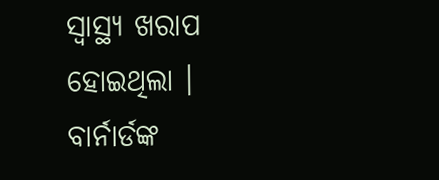ସ୍ୱାସ୍ଥ୍ୟ ଖରାପ ହୋଇଥିଲା ।
ବାର୍ନାର୍ଡଙ୍କ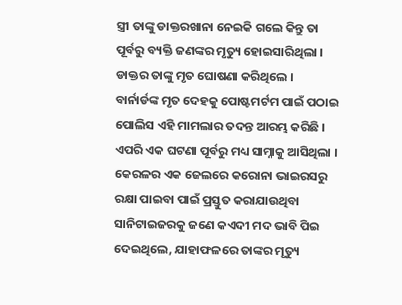ସ୍ତ୍ରୀ ତାଙ୍କୁ ଡାକ୍ତରଖାନା ନେଇକି ଗଲେ କିନ୍ତୁ ତା ପୂର୍ବରୁ ବ୍ୟକ୍ତି ଜଣଙ୍କର ମୃତ୍ୟୁ ହୋଇସାରିଥିଲା । ଡାକ୍ତର ତାଙ୍କୁ ମୃତ ଘୋଷଣା କରିଥିଲେ । ବାର୍ନାର୍ଡଙ୍କ ମୃତ ଦେହକୁ ପୋଷ୍ଟମର୍ଟମ ପାଇଁ ପଠାଇ ପୋଲିସ ଏହି ମାମଲାର ତଦନ୍ତ ଆରମ୍ଭ କରିଛି ।
ଏପରି ଏକ ଘଟଣା ପୂର୍ବରୁ ମଧ୍ୟ ସାମ୍ନାକୁ ଆସିଥିଲା । କେରଳର ଏକ ଜେଲରେ କରୋନା ଭାଇରସରୁ ରକ୍ଷା ପାଇବା ପାଇଁ ପ୍ରସ୍ତୁତ କରାଯାଉଥିବା ସାନିଟାଇଜରକୁ ଜଣେ କଏଦୀ ମଦ ଭାବି ପିଇ ଦେଇଥିଲେ, ଯାହାଫଳରେ ତାଙ୍କର ମୃତ୍ୟୁ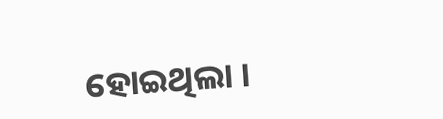ହୋଇଥିଲା ।